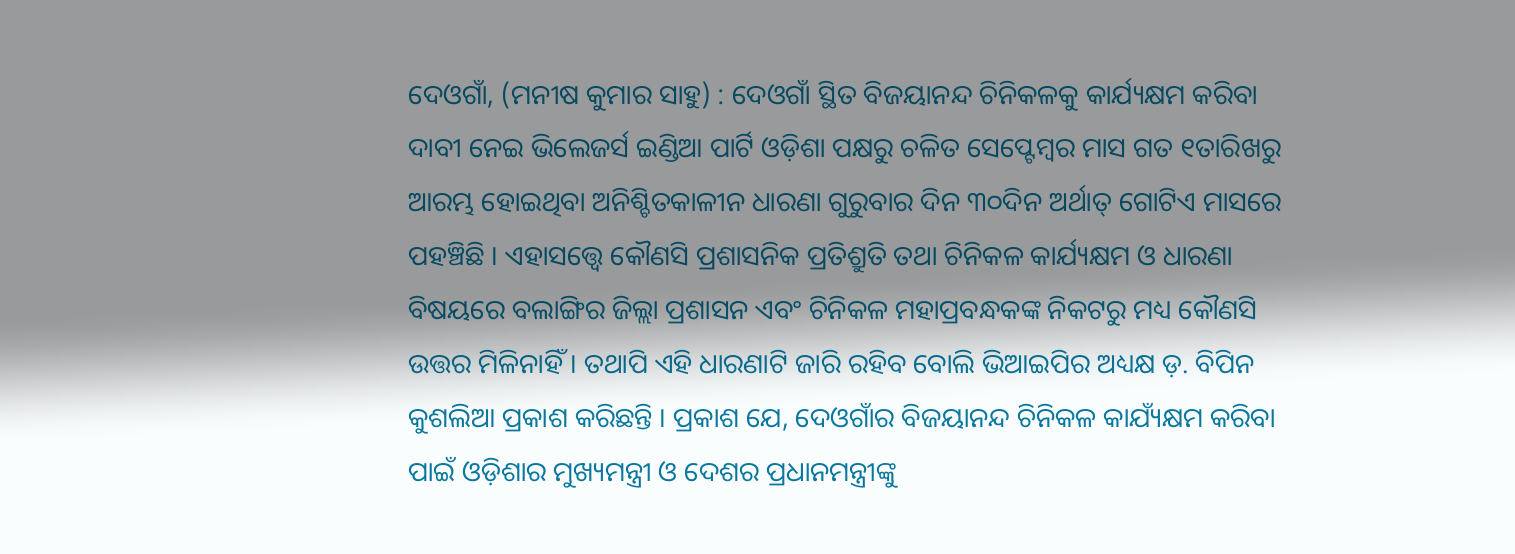ଦେଓଗାଁ, (ମନୀଷ କୁମାର ସାହୁ) : ଦେଓଗାଁ ସ୍ଥିତ ବିଜୟାନନ୍ଦ ଚିନିକଳକୁ କାର୍ଯ୍ୟକ୍ଷମ କରିବା ଦାବୀ ନେଇ ଭିଲେଜର୍ସ ଇଣ୍ଡିଆ ପାର୍ଟି ଓଡ଼ିଶା ପକ୍ଷରୁ ଚଳିତ ସେପ୍ଟେମ୍ବର ମାସ ଗତ ୧ତାରିଖରୁ ଆରମ୍ଭ ହୋଇଥିବା ଅନିଶ୍ଚିତକାଳୀନ ଧାରଣା ଗୁରୁବାର ଦିନ ୩୦ଦିନ ଅର୍ଥାତ୍ ଗୋଟିଏ ମାସରେ ପହଞ୍ଚିଛି । ଏହାସତ୍ତ୍ୱେ କୌଣସି ପ୍ରଶାସନିକ ପ୍ରତିଶ୍ରୁତି ତଥା ଚିନିକଳ କାର୍ଯ୍ୟକ୍ଷମ ଓ ଧାରଣା ବିଷୟରେ ବଲାଙ୍ଗିର ଜିଲ୍ଲା ପ୍ରଶାସନ ଏବଂ ଚିନିକଳ ମହାପ୍ରବନ୍ଧକଙ୍କ ନିକଟରୁ ମଧ୍ୟ କୌଣସି ଉତ୍ତର ମିଳିନାହିଁ । ତଥାପି ଏହି ଧାରଣାଟି ଜାରି ରହିବ ବୋଲି ଭିଆଇପିର ଅଧ୍ୟକ୍ଷ ଡ଼. ବିପିନ କୁଶଲିଆ ପ୍ରକାଶ କରିଛନ୍ତି । ପ୍ରକାଶ ଯେ, ଦେଓଗାଁର ବିଜୟାନନ୍ଦ ଚିନିକଳ କାଯ୍ୟଁକ୍ଷମ କରିବା ପାଇଁ ଓଡ଼ିଶାର ମୁଖ୍ୟମନ୍ତ୍ରୀ ଓ ଦେଶର ପ୍ରଧାନମନ୍ତ୍ରୀଙ୍କୁ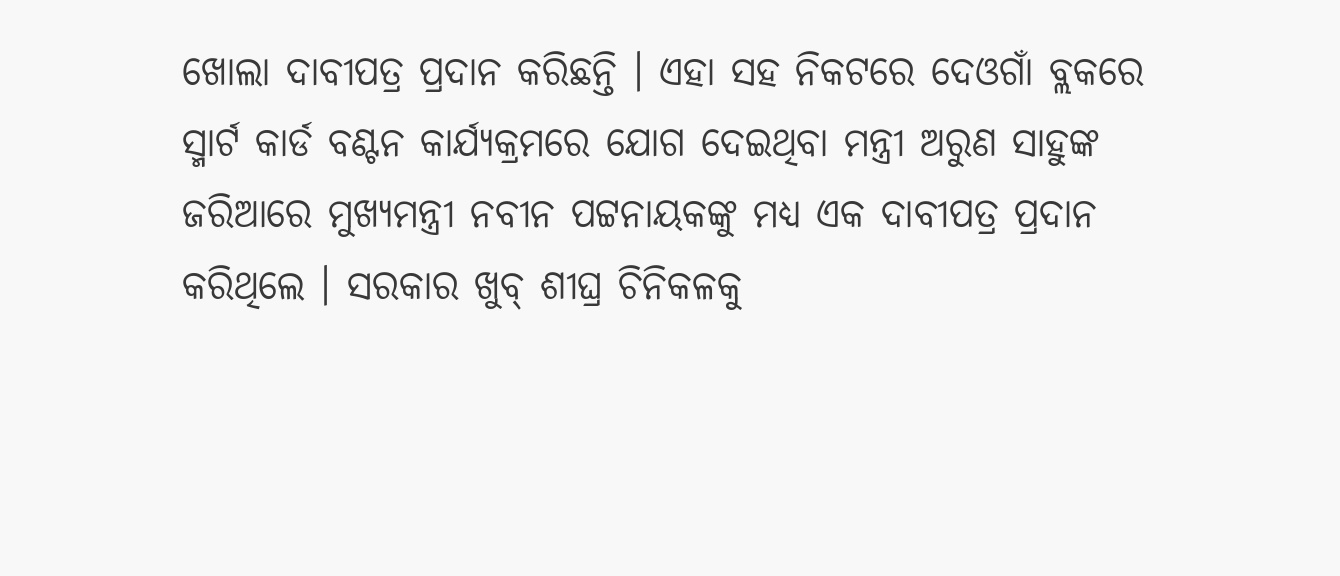ଖୋଲା ଦାବୀପତ୍ର ପ୍ରଦାନ କରିଛନ୍ତି । ଏହା ସହ ନିକଟରେ ଦେଓଗାଁ ବ୍ଲକରେ ସ୍ମାର୍ଟ କାର୍ଡ ବଣ୍ଟନ କାର୍ଯ୍ୟକ୍ରମରେ ଯୋଗ ଦେଇଥିବା ମନ୍ତ୍ରୀ ଅରୁଣ ସାହୁଙ୍କ ଜରିଆରେ ମୁଖ୍ୟମନ୍ତ୍ରୀ ନବୀନ ପଟ୍ଟନାୟକଙ୍କୁ ମଧ୍ୟ ଏକ ଦାବୀପତ୍ର ପ୍ରଦାନ କରିଥିଲେ । ସରକାର ଖୁବ୍ ଶୀଘ୍ର ଚିନିକଳକୁ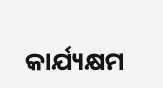କାର୍ଯ୍ୟକ୍ଷମ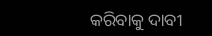କରିବାକୁ ଦାବୀ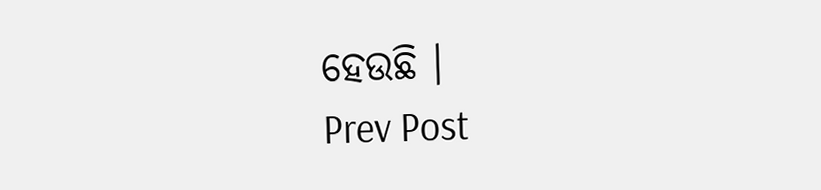ହେଉଛି ।
Prev Post